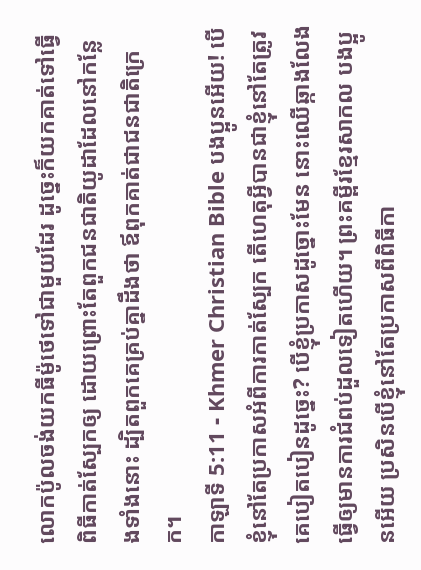លោកប៉ូលចង់យកធីម៉ូថេទៅជាមួយដែរ ដូច្នេះក៏យកគាត់ទៅធ្វើពិធីកាត់ស្បែកឲ្យ ដោយព្រោះតែពួកជនជាតិយូដាដែលនៅកន្លែងទាំងនោះ ដ្បិតពួកគេគ្រប់គ្នាដឹងថា ឪពុកគាត់ជាជនជាតិក្រេក។
កាឡាទី 5:11 - Khmer Christian Bible បងប្អូនអើយ! បើខ្ញុំនៅតែប្រកាសអំពីការកាត់ស្បែក តើហេតុអ្វីបានជាខ្ញុំនៅតែត្រូវគេបៀតបៀនដូច្នេះ? បើខ្ញុំប្រកាសដូច្នោះមែន នោះឈើឆ្កាងលែងធ្វើឲ្យមានការជំពប់ដួលទៀតហើយ។ ព្រះគម្ពីរខ្មែរសាកល បងប្អូនអើយ ប្រសិនបើខ្ញុំនៅតែប្រកាសពីពិធីកា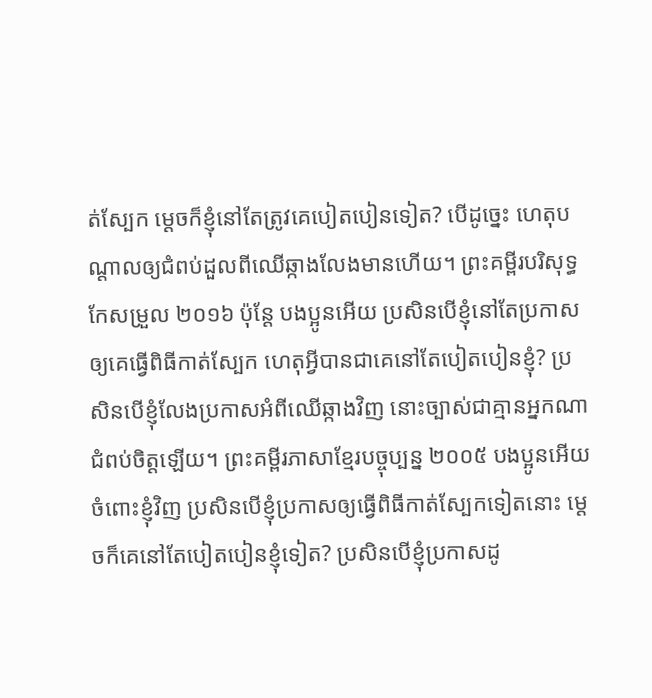ត់ស្បែក ម្ដេចក៏ខ្ញុំនៅតែត្រូវគេបៀតបៀនទៀត? បើដូច្នេះ ហេតុបណ្ដាលឲ្យជំពប់ដួលពីឈើឆ្កាងលែងមានហើយ។ ព្រះគម្ពីរបរិសុទ្ធកែសម្រួល ២០១៦ ប៉ុន្តែ បងប្អូនអើយ ប្រសិនបើខ្ញុំនៅតែប្រកាសឲ្យគេធ្វើពិធីកាត់ស្បែក ហេតុអ្វីបានជាគេនៅតែបៀតបៀនខ្ញុំ? ប្រសិនបើខ្ញុំលែងប្រកាសអំពីឈើឆ្កាងវិញ នោះច្បាស់ជាគ្មានអ្នកណាជំពប់ចិត្តឡើយ។ ព្រះគម្ពីរភាសាខ្មែរបច្ចុប្បន្ន ២០០៥ បងប្អូនអើយ ចំពោះខ្ញុំវិញ ប្រសិនបើខ្ញុំប្រកាសឲ្យធ្វើពិធីកាត់ស្បែកទៀតនោះ ម្ដេចក៏គេនៅតែបៀតបៀនខ្ញុំទៀត? ប្រសិនបើខ្ញុំប្រកាសដូ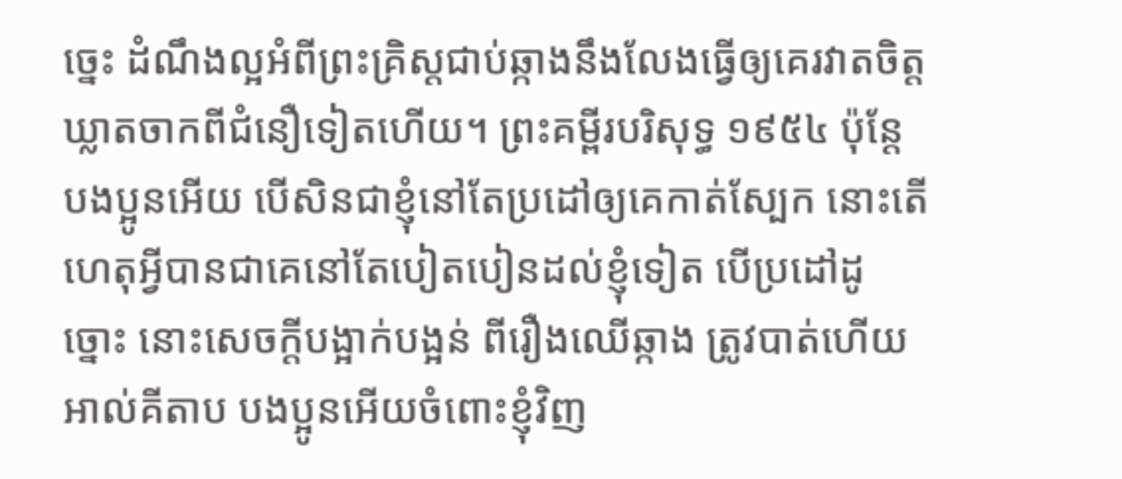ច្នេះ ដំណឹងល្អអំពីព្រះគ្រិស្តជាប់ឆ្កាងនឹងលែងធ្វើឲ្យគេរវាតចិត្ត ឃ្លាតចាកពីជំនឿទៀតហើយ។ ព្រះគម្ពីរបរិសុទ្ធ ១៩៥៤ ប៉ុន្តែ បងប្អូនអើយ បើសិនជាខ្ញុំនៅតែប្រដៅឲ្យគេកាត់ស្បែក នោះតើហេតុអ្វីបានជាគេនៅតែបៀតបៀនដល់ខ្ញុំទៀត បើប្រដៅដូច្នោះ នោះសេចក្ដីបង្អាក់បង្អន់ ពីរឿងឈើឆ្កាង ត្រូវបាត់ហើយ អាល់គីតាប បងប្អូនអើយចំពោះខ្ញុំវិញ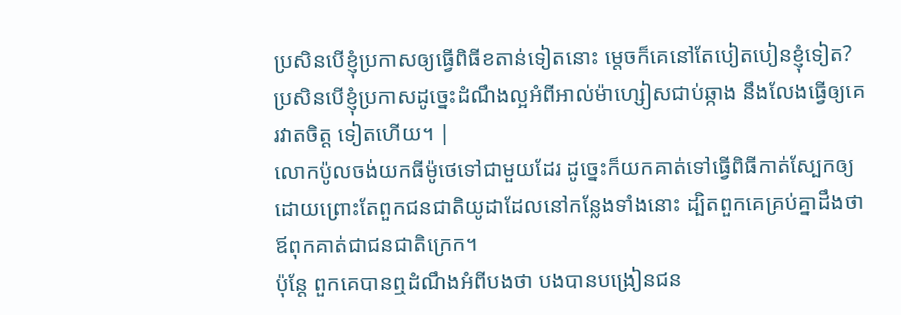ប្រសិនបើខ្ញុំប្រកាសឲ្យធ្វើពិធីខតាន់ទៀតនោះ ម្ដេចក៏គេនៅតែបៀតបៀនខ្ញុំទៀត? ប្រសិនបើខ្ញុំប្រកាសដូច្នេះដំណឹងល្អអំពីអាល់ម៉ាហ្សៀសជាប់ឆ្កាង នឹងលែងធ្វើឲ្យគេរវាតចិត្ដ ទៀតហើយ។ |
លោកប៉ូលចង់យកធីម៉ូថេទៅជាមួយដែរ ដូច្នេះក៏យកគាត់ទៅធ្វើពិធីកាត់ស្បែកឲ្យ ដោយព្រោះតែពួកជនជាតិយូដាដែលនៅកន្លែងទាំងនោះ ដ្បិតពួកគេគ្រប់គ្នាដឹងថា ឪពុកគាត់ជាជនជាតិក្រេក។
ប៉ុន្ដែ ពួកគេបានឮដំណឹងអំពីបងថា បងបានបង្រៀនជន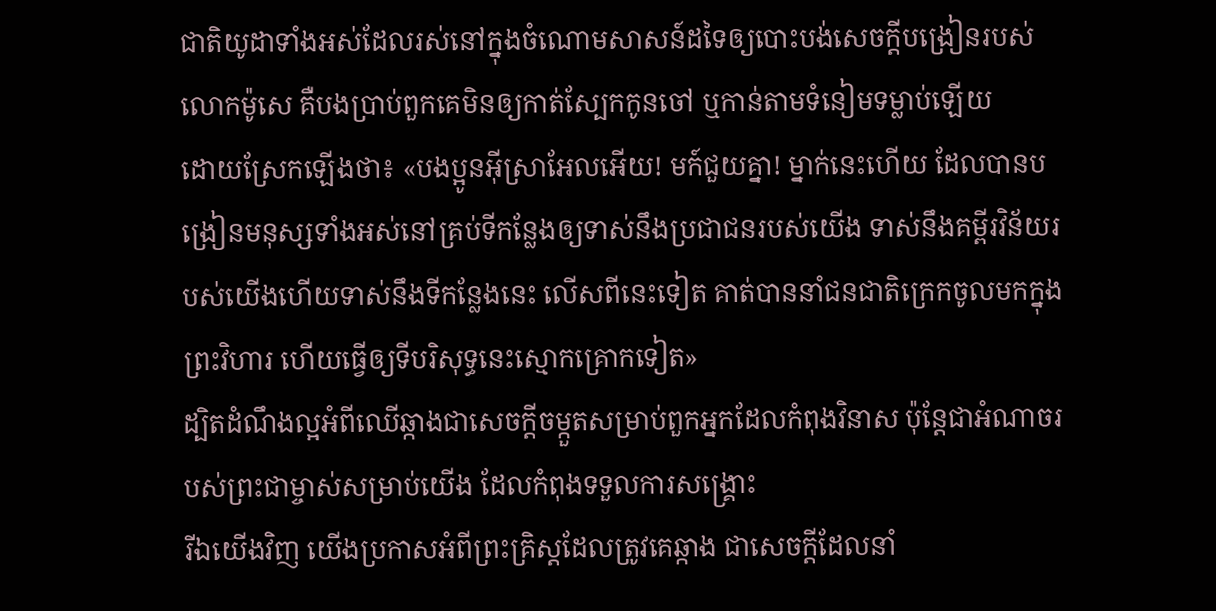ជាតិយូដាទាំងអស់ដែលរស់នៅក្នុងចំណោមសាសន៍ដទៃឲ្យបោះបង់សេចក្ដីបង្រៀនរបស់លោកម៉ូសេ គឺបងប្រាប់ពួកគេមិនឲ្យកាត់ស្បែកកូនចៅ ឬកាន់តាមទំនៀមទម្លាប់ឡើយ
ដោយស្រែកឡើងថា៖ «បងប្អូនអ៊ីស្រាអែលអើយ! មក៍ជួយគ្នា! ម្នាក់នេះហើយ ដែលបានបង្រៀនមនុស្សទាំងអស់នៅគ្រប់ទីកន្លែងឲ្យទាស់នឹងប្រជាជនរបស់យើង ទាស់នឹងគម្ពីរវិន័យរបស់យើងហើយទាស់នឹងទីកន្លែងនេះ លើសពីនេះទៀត គាត់បាននាំជនជាតិក្រេកចូលមកក្នុងព្រះវិហារ ហើយធ្វើឲ្យទីបរិសុទ្ធនេះស្មោកគ្រោកទៀត»
ដ្បិតដំណឹងល្អអំពីឈើឆ្កាងជាសេចក្ដីចម្កួតសម្រាប់ពួកអ្នកដែលកំពុងវិនាស ប៉ុន្ដែជាអំណាចរបស់ព្រះជាម្ចាស់សម្រាប់យើង ដែលកំពុងទទួលការសង្គ្រោះ
រីឯយើងវិញ យើងប្រកាសអំពីព្រះគ្រិស្ដដែលត្រូវគេឆ្កាង ជាសេចក្ដីដែលនាំ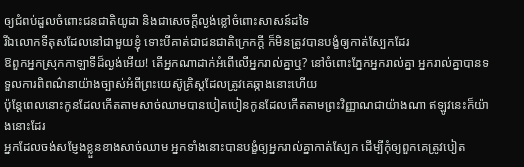ឲ្យជំពប់ដួលចំពោះជនជាតិយូដា និងជាសេចក្ដីល្ងង់ខ្លៅចំពោះសាសន៍ដទៃ
រីឯលោកទីតុសដែលនៅជាមួយខ្ញុំ ទោះបីគាត់ជាជនជាតិក្រេកក្ដី ក៏មិនត្រូវបានបង្ខំឲ្យកាត់ស្បែកដែរ
ឱពួកអ្នកស្រុកកាឡាទីដ៏ល្ងង់អើយ! តើអ្នកណាដាក់អំពើលើអ្នករាល់គ្នាឬ? នៅចំពោះភ្នែកអ្នករាល់គ្នា អ្នករាល់គ្នាបានទទួលការពិពណ៌នាយ៉ាងច្បាស់អំពីព្រះយេស៊ូគ្រិស្ដដែលត្រូវគេឆ្កាងនោះហើយ
ប៉ុន្តែពេលនោះកូនដែលកើតតាមសាច់ឈាមបានបៀតបៀនកូនដែលកើតតាមព្រះវិញ្ញាណជាយ៉ាងណា ឥឡូវនេះក៏យ៉ាងនោះដែរ
អ្នកដែលចង់សម្ញែងខ្លួនខាងសាច់ឈាម អ្នកទាំងនោះបានបង្ខំឲ្យអ្នករាល់គ្នាកាត់ស្បែក ដើម្បីកុំឲ្យពួកគេត្រូវបៀត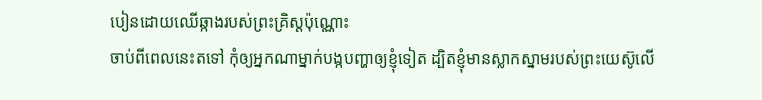បៀនដោយឈើឆ្កាងរបស់ព្រះគ្រិស្ដប៉ុណ្ណោះ
ចាប់ពីពេលនេះតទៅ កុំឲ្យអ្នកណាម្នាក់បង្កបញ្ហាឲ្យខ្ញុំទៀត ដ្បិតខ្ញុំមានស្លាកស្នាមរបស់ព្រះយេស៊ូលើ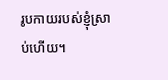រូបកាយរបស់ខ្ញុំស្រាប់ហើយ។